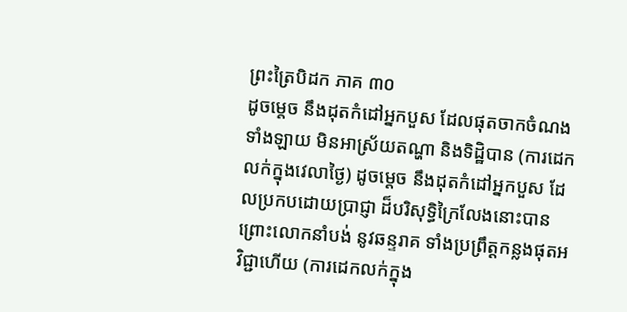ព្រះត្រៃបិដក ភាគ ៣០
ដូចម្តេច នឹងដុតកំដៅអ្នកបួស ដែលផុតចាកចំណងទាំងឡាយ មិនអាស្រ័យតណ្ហា និងទិដ្ឋិបាន (ការដេកលក់ក្នុងវេលាថ្ងៃ) ដូចម្តេច នឹងដុតកំដៅអ្នកបួស ដែលប្រកបដោយប្រាជ្ញា ដ៏បរិសុទ្ធិក្រៃលែងនោះបាន ព្រោះលោកនាំបង់ នូវឆន្ទរាគ ទាំងប្រព្រឹត្តកន្លងផុតអវិជ្ជាហើយ (ការដេកលក់ក្នុង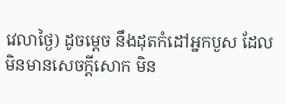វេលាថ្ងៃ) ដូចម្តេច នឹងដុតកំដៅអ្នកបួស ដែលមិនមានសេចក្តីសោក មិន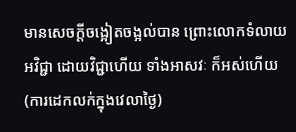មានសេចក្តីចង្អៀតចង្អល់បាន ព្រោះលោកទំលាយអវិជ្ជា ដោយវិជ្ជាហើយ ទាំងអាសវៈ ក៏អស់ហើយ (ការដេកលក់ក្នុងវេលាថ្ងៃ)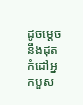ដូចម្តេច នឹងដុតកំដៅអ្នកបួស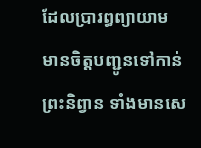ដែលប្រារព្ធព្យាយាម មានចិត្តបញ្ជូនទៅកាន់ព្រះនិព្វាន ទាំងមានសេ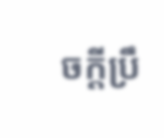ចក្តីប្រឹ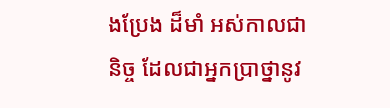ងប្រែង ដ៏មាំ អស់កាលជានិច្ច ដែលជាអ្នកប្រាថ្នានូវ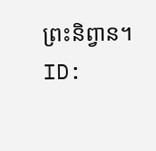ព្រះនិព្វាន។
ID: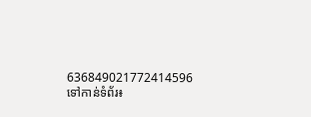636849021772414596
ទៅកាន់ទំព័រ៖